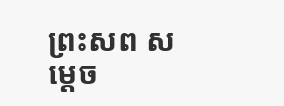ព្រះសព សម្ដេច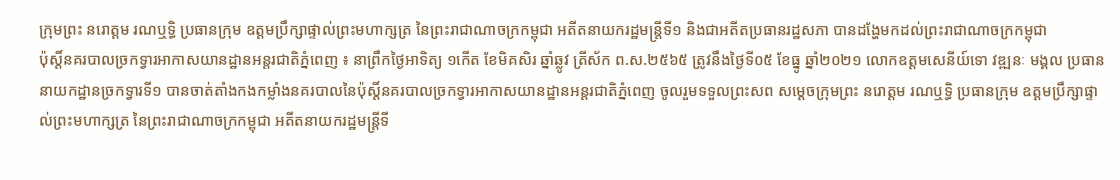ក្រុមព្រះ នរោត្ដម រណឬទ្ធិ ប្រធានក្រុម ឧត្ដមប្រឹក្សាផ្ទាល់ព្រះមហាក្សត្រ នៃព្រះរាជាណាចក្រកម្ពុជា អតីតនាយករដ្ឋមន្ត្រីទី១ និងជាអតីតប្រធានរដ្ឋសភា បានដង្ហែមកដល់ព្រះរាជាណាចក្រកម្ពុជា
ប៉ុស្តិ៍នគរបាលច្រកទ្វារអាកាសយានដ្ឋានអន្តរជាតិភ្នំពេញ ៖ នាព្រឹកថ្ងៃអាទិត្យ ១កើត ខែមិគសិរ ឆ្នាំឆ្លូវ ត្រីស័ក ព.ស.២៥៦៥ ត្រូវនឹងថ្ងៃទី០៥ ខែធ្នូ ឆ្នាំ២០២១ លោកឧត្តមសេនីយ៍ទោ វឌ្ឍនៈ មង្គល ប្រធាននាយកដ្ឋានច្រកទ្វារទី១ បានចាត់តាំងកងកម្លាំងនគរបាលនៃប៉ុស្តិ៍នគរបាលច្រកទ្វារអាកាសយានដ្ឋានអន្តរជាតិភ្នំពេញ ចូលរួមទទួលព្រះសព សម្ដេចក្រុមព្រះ នរោត្ដម រណឬទ្ធិ ប្រធានក្រុម ឧត្ដមប្រឹក្សាផ្ទាល់ព្រះមហាក្សត្រ នៃព្រះរាជាណាចក្រកម្ពុជា អតីតនាយករដ្ឋមន្ត្រីទី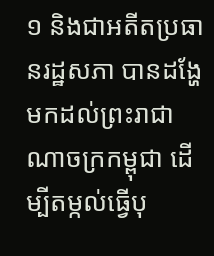១ និងជាអតីតប្រធានរដ្ឋសភា បានដង្ហែមកដល់ព្រះរាជាណាចក្រកម្ពុជា ដើម្បីតម្កល់ធ្វើបុ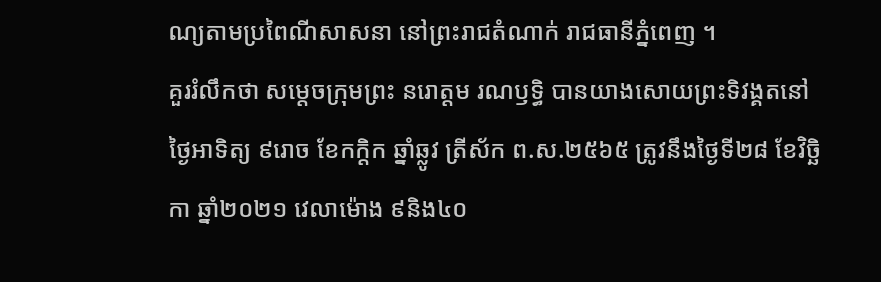ណ្យតាមប្រពៃណីសាសនា នៅព្រះរាជតំណាក់ រាជធានីភ្នំពេញ ។
គួររំលឹកថា សម្តេចក្រុមព្រះ នរោត្តម រណឫទ្ធិ បានយាងសោយព្រះទិវង្គតនៅថ្ងៃអាទិត្យ ៩រោច ខែកក្តិក ឆ្នាំឆ្លូវ ត្រីស័ក ព.ស.២៥៦៥ ត្រូវនឹងថ្ងៃទី២៨ ខែវិច្ឆិកា ឆ្នាំ២០២១ វេលាម៉ោង ៩និង៤០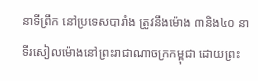នាទីព្រឹក នៅប្រទេសបារាំង ត្រូវនឹងម៉ោង ៣និង៤០ នាទីរសៀលម៉ោងនៅព្រះរាជាណាចក្រកម្ពុជា ដោយព្រះ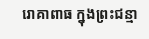រោគាពាធ ក្នុងព្រះជន្មា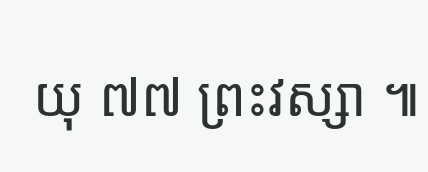យុ ៧៧ ព្រះវស្សា ៕